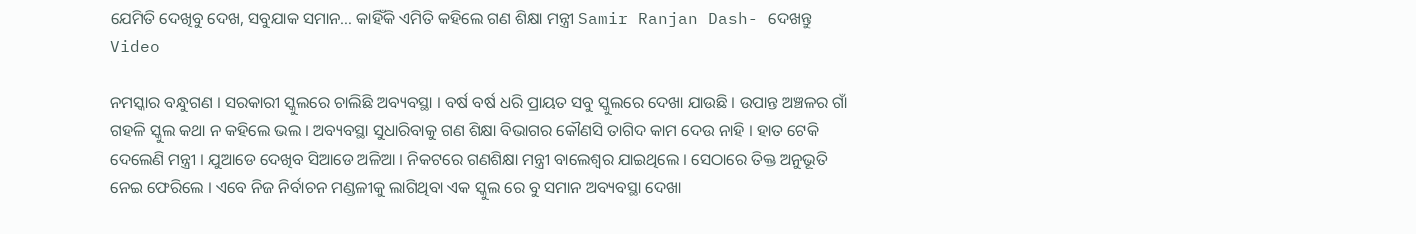ଯେମିତି ଦେଖିବୁ ଦେଖ, ସବୁଯାକ ସମାନ… କାହିଁକି ଏମିତି କହିଲେ ଗଣ ଶିକ୍ଷା ମନ୍ତ୍ରୀ Samir Ranjan Dash- ଦେଖନ୍ତୁ Video

ନମସ୍କାର ବନ୍ଧୁଗଣ । ସରକାରୀ ସ୍କୁଲରେ ଚାଲିଛି ଅବ୍ୟବସ୍ଥା । ବର୍ଷ ବର୍ଷ ଧରି ପ୍ରାୟତ ସବୁ ସ୍କୁଲରେ ଦେଖା ଯାଉଛି । ଉପାନ୍ତ ଅଞ୍ଚଳର ଗାଁ ଗହଳି ସ୍କୁଲ କଥା ନ କହିଲେ ଭଲ । ଅବ୍ୟବସ୍ଥା ସୁଧାରିବାକୁ ଗଣ ଶିକ୍ଷା ବିଭାଗର କୌଣସି ତାଗିଦ କାମ ଦେଉ ନାହି । ହାତ ଟେକି ଦେଲେଣି ମନ୍ତ୍ରୀ । ଯୁଆଡେ ଦେଖିବ ସିଆଡେ ଅଳିଆ । ନିକଟରେ ଗଣଶିକ୍ଷା ମନ୍ତ୍ରୀ ବାଲେଶ୍ଵର ଯାଇଥିଲେ । ସେଠାରେ ତିକ୍ତ ଅନୁଭୂତି ନେଇ ଫେରିଲେ । ଏବେ ନିଜ ନିର୍ବାଚନ ମଣ୍ଡଳୀକୁ ଲାଗିଥିବା ଏକ ସ୍କୁଲ ରେ ବୁ ସମାନ ଅବ୍ୟବସ୍ଥା ଦେଖା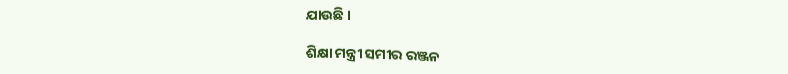ଯାଉଛି ।

ଶିକ୍ଷା ମନ୍ତ୍ରୀ ସମୀର ରଞ୍ଜନ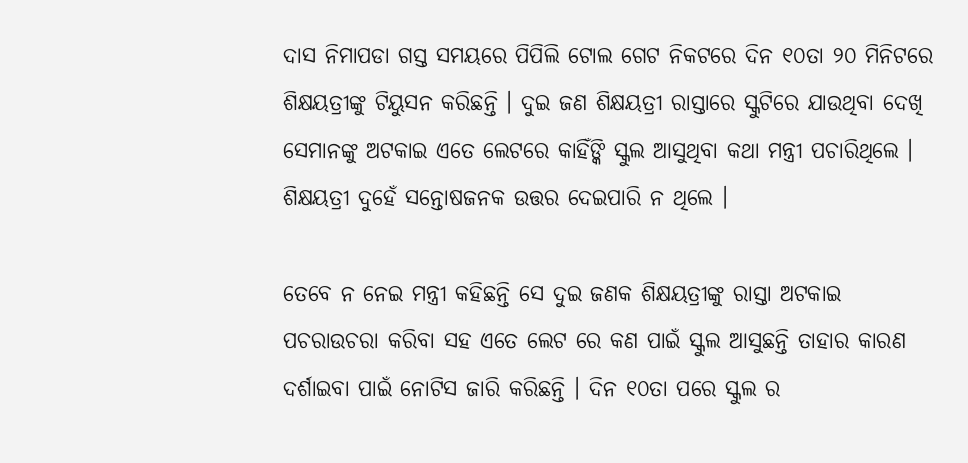ଦାସ ନିମାପଡା ଗସ୍ତ ସମୟରେ ପିପିଲି ଟୋଲ ଗେଟ ନିକଟରେ ଦିନ ୧୦ତା ୨୦ ମିନିଟରେ ଶିକ୍ଷୟତ୍ରୀଙ୍କୁ ଟିୟୁସନ କରିଛନ୍ତି । ଦୁଇ ଜଣ ଶିକ୍ଷୟତ୍ରୀ ରାସ୍ତାରେ ସ୍କୁଟିରେ ଯାଉଥିବା ଦେଖି ସେମାନଙ୍କୁ ଅଟକାଇ ଏତେ ଲେଟରେ କାହିଁଙ୍କି ସ୍କୁଲ ଆସୁଥିବା କଥା ମନ୍ତ୍ରୀ ପଚାରିଥିଲେ । ଶିକ୍ଷୟତ୍ରୀ ଦୁହେଁ ସନ୍ତୋଷଜନକ ଉତ୍ତର ଦେଇପାରି ନ ଥିଲେ ।

ତେବେ ନ ନେଇ ମନ୍ତ୍ରୀ କହିଛନ୍ତି ସେ ଦୁଇ ଜଣକ ଶିକ୍ଷୟତ୍ରୀଙ୍କୁ ରାସ୍ତା ଅଟକାଇ ପଚରାଉଚରା କରିବା ସହ ଏତେ ଲେଟ ରେ କଣ ପାଇଁ ସ୍କୁଲ ଆସୁଛନ୍ତି ତାହାର କାରଣ ଦର୍ଶାଇବା ପାଇଁ ନୋଟିସ ଜାରି କରିଛନ୍ତି । ଦିନ ୧୦ତା ପରେ ସ୍କୁଲ ର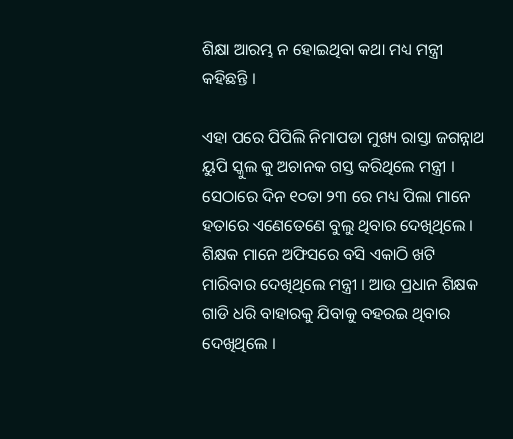ଶିକ୍ଷା ଆରମ୍ଭ ନ ହୋଇଥିବା କଥା ମଧ୍ୟ ମନ୍ତ୍ରୀ କହିଛନ୍ତି ।

ଏହା ପରେ ପିପିଲି ନିମାପଡା ମୁଖ୍ୟ ରାସ୍ତା ଜଗନ୍ନାଥ ୟୁପି ସ୍କୁଲ କୁ ଅଚାନକ ଗସ୍ତ କରିଥିଲେ ମନ୍ତ୍ରୀ । ସେଠାରେ ଦିନ ୧୦ତା ୨୩ ରେ ମଧ୍ୟ ପିଲା ମାନେ ହତାରେ ଏଣେତେଣେ ବୁଲୁ ଥିବାର ଦେଖିଥିଲେ । ଶିକ୍ଷକ ମାନେ ଅଫିସରେ ବସି ଏକାଠି ଖଟି ମାରିବାର ଦେଖିଥିଲେ ମନ୍ତ୍ରୀ । ଆଉ ପ୍ରଧାନ ଶିକ୍ଷକ ଗାଡି ଧରି ବାହାରକୁ ଯିବାକୁ ବହରଇ ଥିବାର ଦେଖିଥିଲେ ।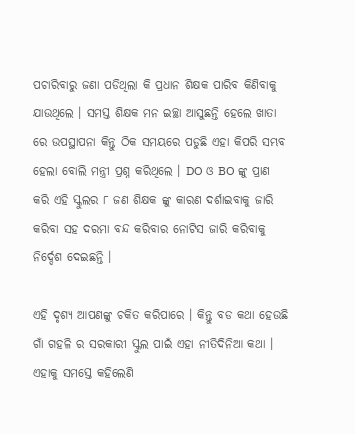ପଚାରିବାରୁ ଜଣା ପଡିଥିଲା କି ପ୍ରଧାନ ଶିକ୍ଷକ ପାରିବ କିଣିବାକୁ ଯାଉଥିଲେ । ସମସ୍ତ ଶିକ୍ଷକ ମନ ଇଚ୍ଛା ଆସୁଛନ୍ତି ହେଲେ ଖାତା ରେ ଉପସ୍ଥାପନା କିନ୍ତୁ ଠିକ ସମୟରେ ପଡୁଛି ଏହା କିପରି ସମ୍ଭବ ହେଲା ବୋଲି ମନ୍ତ୍ରୀ ପ୍ରଶ୍ନ କରିଥିଲେ । DO ଓ BO ଙ୍କୁ ପ୍ରାଣ କରି ଏହି ସ୍କୁଲର ୮ ଜଣ ଶିକ୍ଷକ ଙ୍କୁ କାରଣ ଦର୍ଶାଇବାକୁ ଜାରି କରିବା ସହ ଦରମା ବନ୍ଦ କରିବାର ନୋଟିସ ଜାରି କରିବାକୁ ନିର୍ଦ୍ଦେଶ ଦେଇଛନ୍ତି ।

ଏହି ଦୃଶ୍ୟ ଆପଣଙ୍କୁ ଚକିତ କରିପାରେ । କିନ୍ତୁ ବଡ କଥା ହେଉଛି ଗାଁ ଗହଳି ର ସରକାରୀ ସ୍କୁଲ ପାଇଁ ଏହା ନୀତିଦିନିଆ କଥା । ଏହାକୁ ସମସ୍ତେ କହିଲେଣି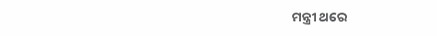ମନ୍ତ୍ରୀ ଥରେ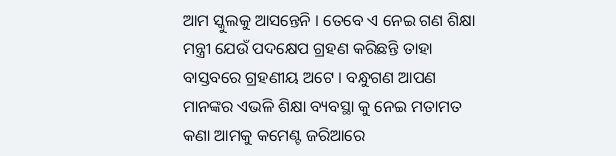ଆମ ସ୍କୁଲକୁ ଆସନ୍ତେନି । ତେବେ ଏ ନେଇ ଗଣ ଶିକ୍ଷା ମନ୍ତ୍ରୀ ଯେଉଁ ପଦକ୍ଷେପ ଗ୍ରହଣ କରିଛନ୍ତି ତାହା ବାସ୍ତବରେ ଗ୍ରହଣୀୟ ଅଟେ । ବନ୍ଧୁଗଣ ଆପଣ ମାନଙ୍କର ଏଭଳି ଶିକ୍ଷା ବ୍ୟବସ୍ଥା କୁ ନେଇ ମତାମତ କଣା ଆମକୁ କମେଣ୍ଟ ଜରିଆରେ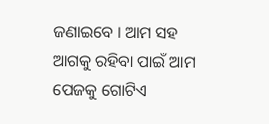ଜଣାଇବେ । ଆମ ସହ ଆଗକୁ ରହିବା ପାଇଁ ଆମ ପେଜକୁ ଗୋଟିଏ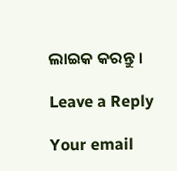ଲାଇକ କରନ୍ତୁ ।

Leave a Reply

Your email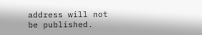address will not be published.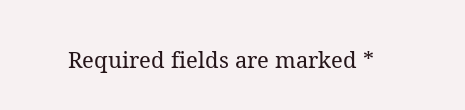Required fields are marked *